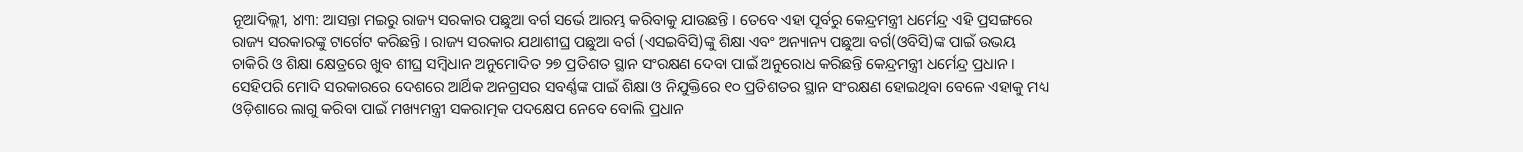ନୂଆଦିଲ୍ଲୀ, ୪ା୩: ଆସନ୍ତା ମଇରୁ ରାଜ୍ୟ ସରକାର ପଛୁଆ ବର୍ଗ ସର୍ଭେ ଆରମ୍ଭ କରିବାକୁ ଯାଉଛନ୍ତି । ତେବେ ଏହା ପୂର୍ବରୁ କେନ୍ଦ୍ରମନ୍ତ୍ରୀ ଧର୍ମେନ୍ଦ୍ର ଏହି ପ୍ରସଙ୍ଗରେ ରାଜ୍ୟ ସରକାରଙ୍କୁ ଟାର୍ଗେଟ କରିଛନ୍ତି । ରାଜ୍ୟ ସରକାର ଯଥାଶୀଘ୍ର ପଛୁଆ ବର୍ଗ (ଏସଇବିସି)ଙ୍କୁ ଶିକ୍ଷା ଏବଂ ଅନ୍ୟାନ୍ୟ ପଛୁଆ ବର୍ଗ(ଓବିସି)ଙ୍କ ପାଇଁ ଉଭୟ ଚାକିରି ଓ ଶିକ୍ଷା କ୍ଷେତ୍ରରେ ଖୁବ ଶୀଘ୍ର ସମ୍ବିଧାନ ଅନୁମୋଦିତ ୨୭ ପ୍ରତିଶତ ସ୍ଥାନ ସଂରକ୍ଷଣ ଦେବା ପାଇଁ ଅନୁରୋଧ କରିଛନ୍ତି କେନ୍ଦ୍ରମନ୍ତ୍ରୀ ଧର୍ମେନ୍ଦ୍ର ପ୍ରଧାନ । ସେହିପରି ମୋଦି ସରକାରରେ ଦେଶରେ ଆର୍ଥିକ ଅନଗ୍ରସର ସବର୍ଣ୍ଣଙ୍କ ପାଇଁ ଶିକ୍ଷା ଓ ନିଯୁକ୍ତିରେ ୧୦ ପ୍ରତିଶତର ସ୍ଥାନ ସଂରକ୍ଷଣ ହୋଇଥିବା ବେଳେ ଏହାକୁ ମଧ୍ୟ ଓଡ଼ିଶାରେ ଲାଗୁ କରିବା ପାଇଁ ମଖ୍ୟମନ୍ତ୍ରୀ ସକରାତ୍ମକ ପଦକ୍ଷେପ ନେବେ ବୋଲି ପ୍ରଧାନ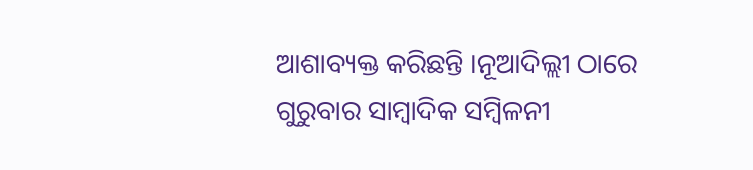ଆଶାବ୍ୟକ୍ତ କରିଛନ୍ତି ।ନୂଆଦିଲ୍ଲୀ ଠାରେ ଗୁରୁବାର ସାମ୍ବାଦିକ ସମ୍ବିଳନୀ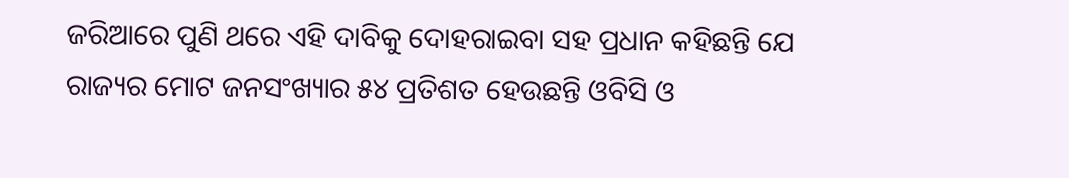ଜରିଆରେ ପୁଣି ଥରେ ଏହି ଦାବିକୁ ଦୋହରାଇବା ସହ ପ୍ରଧାନ କହିଛନ୍ତି ଯେ ରାଜ୍ୟର ମୋଟ ଜନସଂଖ୍ୟାର ୫୪ ପ୍ରତିଶତ ହେଉଛନ୍ତି ଓବିସି ଓ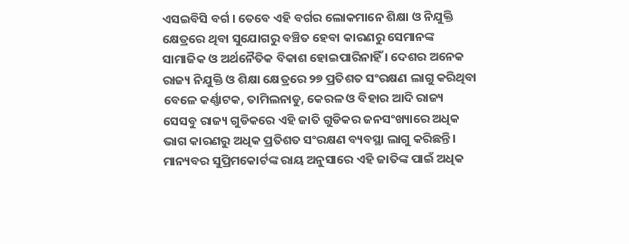ଏସଇବିସି ବର୍ଗ । ତେବେ ଏହି ବର୍ଗର ଲୋକମାନେ ଶିକ୍ଷା ଓ ନିଯୁକ୍ତି କ୍ଷେତ୍ରରେ ଥିବା ସୁଯୋଗରୁ ବଞ୍ଚିତ ହେବା କାରଣରୁ ସେମାନଙ୍କ ସାମାଜିକ ଓ ଅର୍ଥନୈତିକ ବିକାଶ ହୋଇପାରିନାହିଁ । ଦେଶର ଅନେକ ରାଜ୍ୟ ନିଯୁକ୍ତି ଓ ଶିକ୍ଷା କ୍ଷେତ୍ରରେ ୨୭ ପ୍ରତିଶତ ସଂରକ୍ଷଣ ଲାଗୁ କରିଥିବା ବେଳେ କର୍ଣ୍ଣାଟକ, ତାମିଲନାଡୁ, କେରଳ ଓ ବିହାର ଆଦି ରାଜ୍ୟ ସେସବୁ ରାଜ୍ୟ ଗୁଡିକରେ ଏହି ଜାତି ଗୁଡିକର ଜନସଂଖ୍ୟାରେ ଅଧିକ ଭାଗ କାରଣରୁ ଅଧିକ ପ୍ରତିଶତ ସଂରକ୍ଷଣ ବ୍ୟବସ୍ଥା ଲାଗୁ କରିଛନ୍ତି । ମାନ୍ୟବର ସୁପ୍ରିମକୋର୍ଟଙ୍କ ରାୟ ଅନୁସାରେ ଏହି ଜାତିଙ୍କ ପାଇଁ ଅଧିକ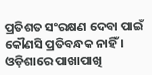ପ୍ରତିଶତ ସଂରକ୍ଷଣ ଦେବା ପାଇଁ କୌଣସି ପ୍ରତିବନ୍ଧକ ନାହିଁ । ଓଡ଼ିଶାରେ ପାଖାପାଖି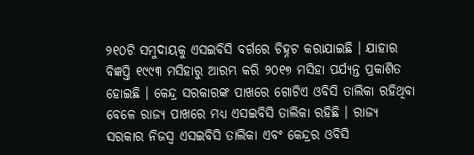୨୧୦ଟି ସମୁଦାୟକୁ ଏସଇବିସି ବର୍ଗରେ ଚିହ୍ନଟ କରାଯାଇଛି । ଯାହାର ବିଜ୍ଞପ୍ତି ୧୯୯୩ ମସିହାରୁ ଆରମ୍ଭ କରି ୨୦୧୭ ମସିହା ପର୍ଯ୍ୟନ୍ତ ପ୍ରକାଶିତ ହୋଇଛି । କେନ୍ଦ୍ର ସରକାରଙ୍କ ପାଖରେ ଗୋଟିଏ ଓବିସି ତାଲିକା ରହିଥିବା ବେଳେ ରାଜ୍ୟ ପାଖରେ ମଧ୍ୟ ଏସଇବିସି ତାଲିକା ରହିଛି । ରାଜ୍ୟ ସରକାର ନିଜସ୍ୱ ଏସଇବିସି ତାଲିକା ଏବଂ କେନ୍ଦ୍ରର ଓବିସି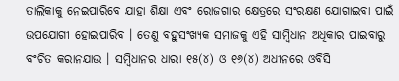ତାଲିକାକୁ ନେଇପାରିବେ ଯାହା ଶିକ୍ଷା ଏବଂ ରୋଜଗାର କ୍ଷେତ୍ରରେ ସଂରକ୍ଷଣ ଯୋଗାଇବା ପାଇଁ ଉପଯୋଗୀ ହୋଇପାରିବ । ତେଣୁ ବହୁସଂଖ୍ୟକ ସମାଜକୁ ଏହି ସାମ୍ବିଧାନ ଅଧିକାର ପାଇବାରୁ ବଂଚିତ କରାନଯାଉ । ସମ୍ବିଧାନର ଧାରା ୧୫(୪) ଓ ୧୬(୪) ଅଧୀନରେ ଓବିସି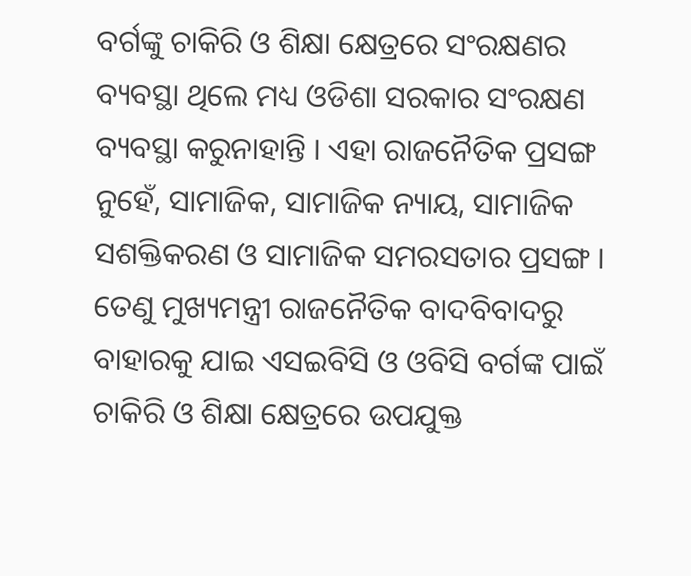ବର୍ଗଙ୍କୁ ଚାକିରି ଓ ଶିକ୍ଷା କ୍ଷେତ୍ରରେ ସଂରକ୍ଷଣର ବ୍ୟବସ୍ଥା ଥିଲେ ମଧ୍ୟ ଓଡିଶା ସରକାର ସଂରକ୍ଷଣ ବ୍ୟବସ୍ଥା କରୁନାହାନ୍ତି । ଏହା ରାଜନୈତିକ ପ୍ରସଙ୍ଗ ନୁହେଁ, ସାମାଜିକ, ସାମାଜିକ ନ୍ୟାୟ, ସାମାଜିକ ସଶକ୍ତିକରଣ ଓ ସାମାଜିକ ସମରସତାର ପ୍ରସଙ୍ଗ । ତେଣୁ ମୁଖ୍ୟମନ୍ତ୍ରୀ ରାଜନୈତିକ ବାଦବିବାଦରୁ
ବାହାରକୁ ଯାଇ ଏସଇବିସି ଓ ଓବିସି ବର୍ଗଙ୍କ ପାଇଁ ଚାକିରି ଓ ଶିକ୍ଷା କ୍ଷେତ୍ରରେ ଉପଯୁକ୍ତ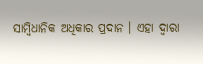ସାମ୍ବିଧାନିକ ଅଧିକାର ପ୍ରଦାନ । ଏହା ଦ୍ୱାରା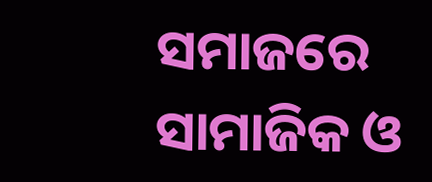ସମାଜରେ ସାମାଜିକ ଓ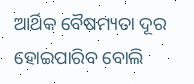ଆର୍ଥିକ ବୈଷମ୍ୟତା ଦୂର ହୋଇପାରିବ ବୋଲି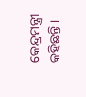କେନ୍ଦ୍ରମନ୍ତ୍ରୀ କହିଛନ୍ତି ।